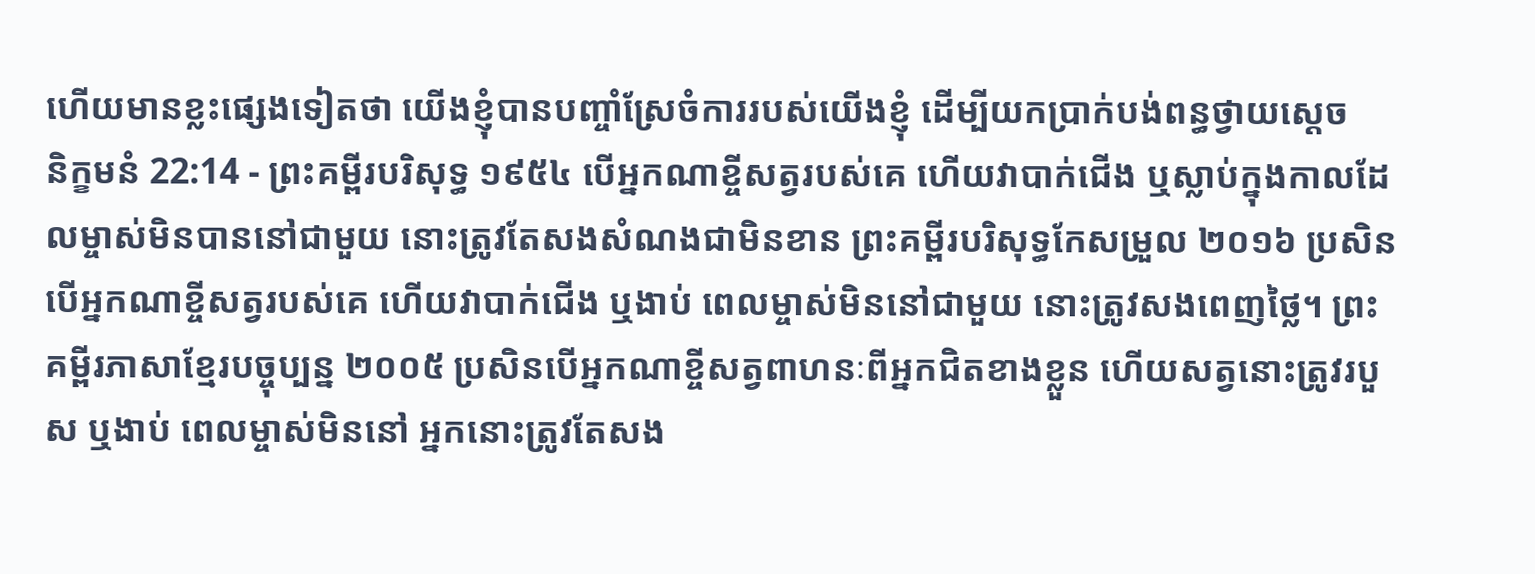ហើយមានខ្លះផ្សេងទៀតថា យើងខ្ញុំបានបញ្ចាំស្រែចំការរបស់យើងខ្ញុំ ដើម្បីយកប្រាក់បង់ពន្ធថ្វាយស្តេច
និក្ខមនំ 22:14 - ព្រះគម្ពីរបរិសុទ្ធ ១៩៥៤ បើអ្នកណាខ្ចីសត្វរបស់គេ ហើយវាបាក់ជើង ឬស្លាប់ក្នុងកាលដែលម្ចាស់មិនបាននៅជាមួយ នោះត្រូវតែសងសំណងជាមិនខាន ព្រះគម្ពីរបរិសុទ្ធកែសម្រួល ២០១៦ ប្រសិនបើអ្នកណាខ្ចីសត្វរបស់គេ ហើយវាបាក់ជើង ឬងាប់ ពេលម្ចាស់មិននៅជាមួយ នោះត្រូវសងពេញថ្លៃ។ ព្រះគម្ពីរភាសាខ្មែរបច្ចុប្បន្ន ២០០៥ ប្រសិនបើអ្នកណាខ្ចីសត្វពាហនៈពីអ្នកជិតខាងខ្លួន ហើយសត្វនោះត្រូវរបួស ឬងាប់ ពេលម្ចាស់មិននៅ អ្នកនោះត្រូវតែសង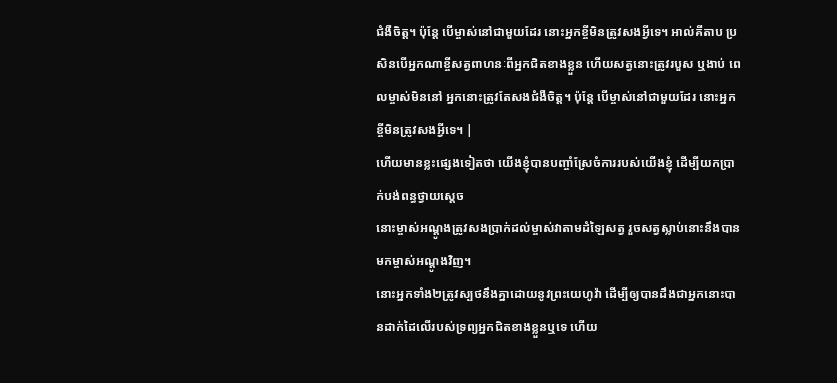ជំងឺចិត្ត។ ប៉ុន្តែ បើម្ចាស់នៅជាមួយដែរ នោះអ្នកខ្ចីមិនត្រូវសងអ្វីទេ។ អាល់គីតាប ប្រសិនបើអ្នកណាខ្ចីសត្វពាហនៈពីអ្នកជិតខាងខ្លួន ហើយសត្វនោះត្រូវរបួស ឬងាប់ ពេលម្ចាស់មិននៅ អ្នកនោះត្រូវតែសងជំងឺចិត្ត។ ប៉ុន្តែ បើម្ចាស់នៅជាមួយដែរ នោះអ្នកខ្ចីមិនត្រូវសងអ្វីទេ។ |
ហើយមានខ្លះផ្សេងទៀតថា យើងខ្ញុំបានបញ្ចាំស្រែចំការរបស់យើងខ្ញុំ ដើម្បីយកប្រាក់បង់ពន្ធថ្វាយស្តេច
នោះម្ចាស់អណ្តូងត្រូវសងប្រាក់ដល់ម្ចាស់វាតាមដំឡៃសត្វ រួចសត្វស្លាប់នោះនឹងបានមកម្ចាស់អណ្តូងវិញ។
នោះអ្នកទាំង២ត្រូវស្បថនឹងគ្នាដោយនូវព្រះយេហូវ៉ា ដើម្បីឲ្យបានដឹងជាអ្នកនោះបានដាក់ដៃលើរបស់ទ្រព្យអ្នកជិតខាងខ្លួនឬទេ ហើយ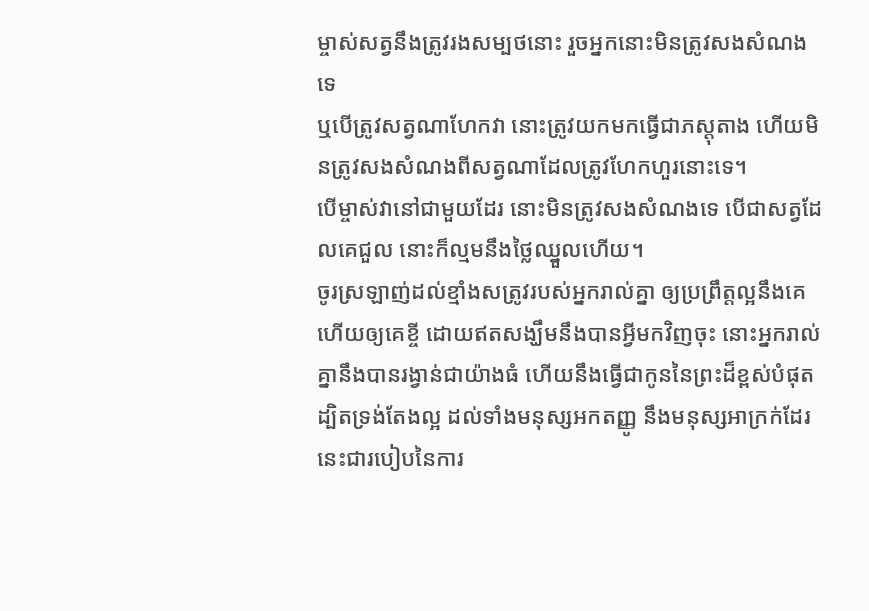ម្ចាស់សត្វនឹងត្រូវរងសម្បថនោះ រួចអ្នកនោះមិនត្រូវសងសំណងទេ
ឬបើត្រូវសត្វណាហែកវា នោះត្រូវយកមកធ្វើជាភស្តុតាង ហើយមិនត្រូវសងសំណងពីសត្វណាដែលត្រូវហែកហួរនោះទេ។
បើម្ចាស់វានៅជាមួយដែរ នោះមិនត្រូវសងសំណងទេ បើជាសត្វដែលគេជួល នោះក៏ល្មមនឹងថ្លៃឈ្នួលហើយ។
ចូរស្រឡាញ់ដល់ខ្មាំងសត្រូវរបស់អ្នករាល់គ្នា ឲ្យប្រព្រឹត្តល្អនឹងគេ ហើយឲ្យគេខ្ចី ដោយឥតសង្ឃឹមនឹងបានអ្វីមកវិញចុះ នោះអ្នករាល់គ្នានឹងបានរង្វាន់ជាយ៉ាងធំ ហើយនឹងធ្វើជាកូននៃព្រះដ៏ខ្ពស់បំផុត ដ្បិតទ្រង់តែងល្អ ដល់ទាំងមនុស្សអកតញ្ញូ នឹងមនុស្សអាក្រក់ដែរ
នេះជារបៀបនៃការ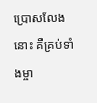ប្រោសលែងនោះ គឺគ្រប់ទាំងម្ចា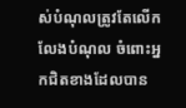ស់បំណុលត្រូវតែលើកលែងបំណុល ចំពោះអ្នកជិតខាងដែលបាន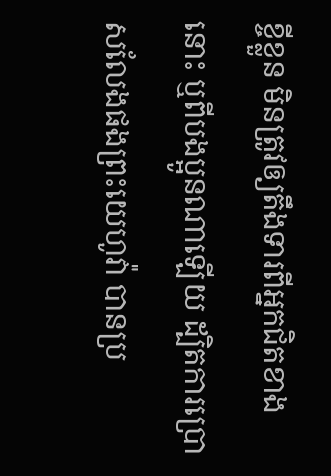ខ្ចីខ្លួន មិនត្រូវឲ្យតឹងទារពីអ្នកជិតខាងនោះ ឬពីបងប្អូនណាឡើយ ដ្បិតការប្រោសលែងផងព្រះយេហូវ៉ា បានប្រ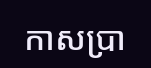កាសប្រា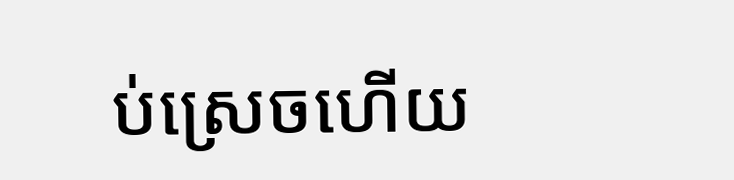ប់ស្រេចហើយ